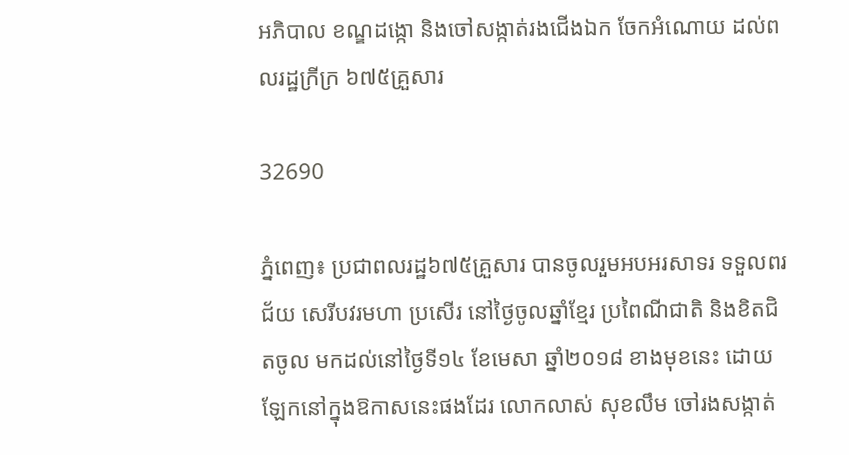អភិបាល ខណ្ឌដង្កោ និងចៅសង្កាត់រងជើងឯក ចែកអំណោយ ដល់ពលរដ្ឋក្រីក្រ ៦៧៥គ្រួសារ

32690

ភ្នំពេញ៖ ប្រជាពលរដ្ឋ៦៧៥គ្រួសារ បានចូលរួមអបអរសាទរ ទទួលពរជ័យ សេរីបវរមហា ប្រសើរ នៅថ្ងៃចូលឆ្នាំខ្មែរ ប្រពៃណីជាតិ និងខិតជិតចូល មកដល់នៅថ្ងៃទី១៤ ខែមេសា ឆ្នាំ២០១៨ ខាងមុខនេះ ដោយឡែកនៅក្នុងឱកាសនេះផងដែរ លោកលាស់ សុខលឹម ចៅរងសង្កាត់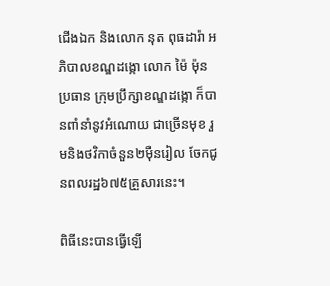ជើងឯក និងលោក នុត ពុធដារ៉ា អភិបាលខណ្ឌដង្កោ លោក ម៉ៃ ម៉ុន ប្រធាន ក្រុមប្រឹក្សាខណ្ឌដង្កោ ក៏បានពាំនាំនូវអំណោយ ជាច្រើនមុខ រួមនិងថវិកាចំនួន២ម៉ឺនរៀល ចែកជូនពលរដ្ឋ៦៧៥គ្រួសារនេះ។

ពិធីនេះបានធ្វើឡើ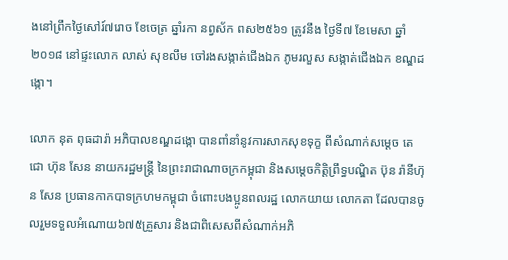ងនៅព្រឹកថ្ងៃសៅរ៍៧រោច ខែចេត្រ ឆ្នាំរកា នព្វស័ក ពស២៥៦១ ត្រូវនឹង ថ្ងៃទី៧ ខែមេសា ឆ្នាំ២០១៨ នៅផ្ទះលោក លាស់ សុខលឹម ចៅរងសង្កាត់ជើងឯក ភូមរលួស សង្កាត់ជើងឯក ខណ្ឌដង្កោ។

លោក នុត ពុធដារ៉ា អភិបាលខណ្ឌដង្កោ បានពាំនាំនូវការសាកសុខទុក្ខ ពីសំណាក់សម្តេច តេជោ ហ៊ុន សែន នាយករដ្ឋមន្ត្រី នៃព្រះរាជាណាចក្រកម្ពុជា និងសម្តេចកិតិ្តព្រឹទ្ធបណ្ឌិត ប៊ុន រ៉ានីហ៊ុន សែន ប្រធានកាកបាទក្រហមកម្ពុជា ចំពោះបងប្អូនពលរដ្ឋ លោកយាយ លោកតា ដែលបានចូលរួមទទួលអំណោយ៦៧៥គ្រួសារ និងជាពិសេសពីសំណាក់អភិ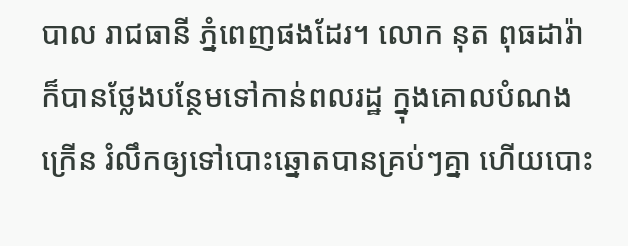បាល រាជធានី ភ្នំពេញផងដែរ។ លោក នុត ពុធដារ៉ា ក៏បានថ្លែងបន្ថែមទៅកាន់ពលរដ្ឋ ក្នុងគោលបំណងក្រើន រំលឹកឲ្យទៅបោះឆ្នោតបានគ្រប់ៗគ្នា ហើយបោះ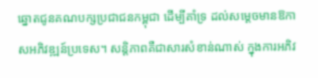ឆ្នោតជូនគណបក្សប្រជាជនកម្ពុជា ដើម្បីគាំទ្រ ដល់សម្តេចមានឱកាសអភិវឌ្ឍន៍ប្រទេស។ សន្តិភាពគឺជាសារសំខាន់ណាស់ ក្នុងការអភិវ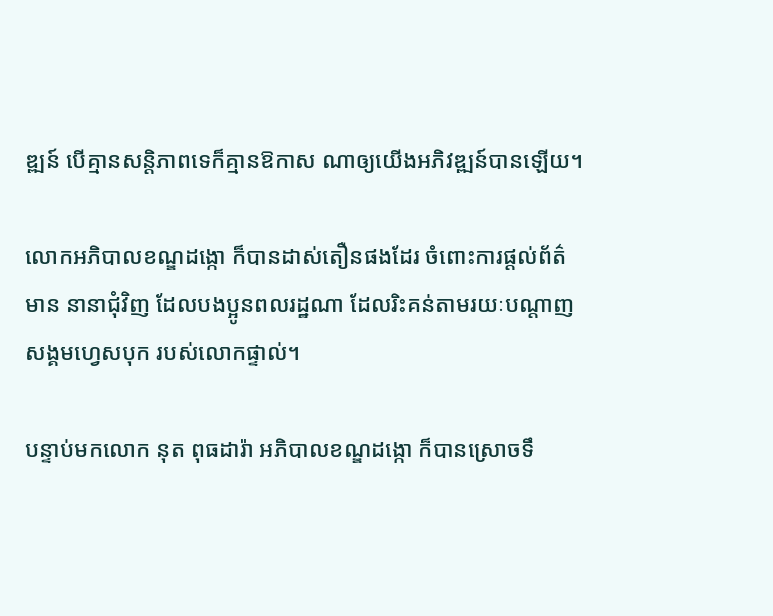ឌ្ឍន៍ បើគ្មានសន្តិភាពទេក៏គ្មានឱកាស ណាឲ្យយើងអភិវឌ្ឍន៍បានឡើយ។

លោកអភិបាលខណ្ឌដង្កោ ក៏បានដាស់តឿនផងដែរ ចំពោះការផ្តល់ព័ត៌មាន នានាជុំវិញ ដែលបងប្អូនពលរដ្ឋណា ដែលរិះគន់តាមរយៈបណ្តាញ សង្គមហ្វេសបុក របស់លោកផ្ទាល់។

បន្ទាប់មកលោក នុត ពុធដារ៉ា អភិបាលខណ្ឌដង្កោ ក៏បានស្រោចទឹ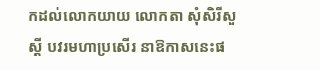កដល់លោកយាយ លោកតា សុំសិរីសួស្តី បវរមហាប្រសើរ នាឱកាសនេះផ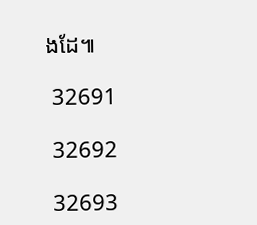ងដែ៕

 32691

 32692

 32693